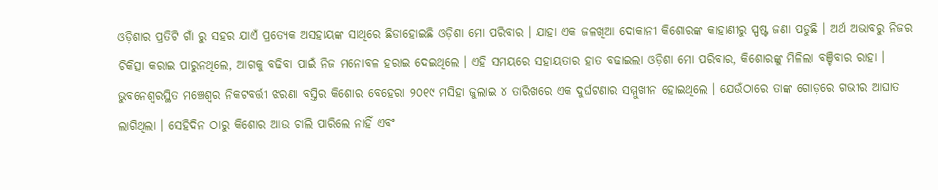ଓଡ଼ିଶାର ପ୍ରତିଟି ଗାଁ ରୁ ସହର ଯାଏଁ ପ୍ରତ୍ୟେକ ଅସହାୟଙ୍କ ସାଥିରେ ଛିଡାହୋଇଛି ଓଡ଼ିଶା ମୋ ପରିବାର । ଯାହା ଏକ ଜଳଖିଆ ଦୋକାନୀ କିଶୋରଙ୍କ କାହାଣୀରୁ ସ୍ପଷ୍ଟ ଜଣା ପଡୁଛି । ଅର୍ଥ ଅଭାବରୁ ନିଜର ଚିକିତ୍ସା କରାଇ ପାରୁନଥିଲେ, ଆଗକୁ ବଢିବା ପାଇଁ ନିଜ ମନୋବଳ ହରାଇ ଦେଇଥିଲେ । ଏହି ସମୟରେ ସହାୟତାର ହାତ ବଢାଇଲା ଓଡ଼ିଶା ମୋ ପରିବାର, କିଶୋରଙ୍କୁ ମିଳିଲା ବଞ୍ଚିବାର ରାହା ।
ଭୁବନେଶ୍ଵରସ୍ଥିତ ମଞ୍ଚେଶ୍ଵର ନିକଟବର୍ତ୍ତୀ ଝରଣା ବସ୍ତିର କିଶୋର ବେହେରା ୨୦୧୯ ମସିହା ଜୁଲାଇ ୪ ତାରିଖରେ ଏକ ଦୁର୍ଘଟଣାର ସମ୍ମୁଖୀନ ହୋଇଥିଲେ । ଯେଉଁଠାରେ ତାଙ୍କ ଗୋଡ଼ରେ ଗଭୀର ଆଘାତ ଲାଗିଥିଲା । ସେହିଦିନ ଠାରୁ କିଶୋର ଆଉ ଚାଲି ପାରିଲେ ନାହିଁ ଏବଂ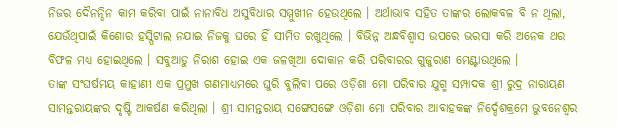ନିଜର ଦୈନନ୍ଦିନ କାମ କରିବା ପାଇଁ ନାନାବିଧ ଅସୁବିଧାର ସମ୍ମୁଖୀନ ହେଉଥିଲେ । ଅର୍ଥାଭାବ ସହିତ ତାଙ୍କର ଲୋକବଳ ବି ନ ଥିଲା, ଯେଉଁଥିପାଇଁ କିଶୋର ହସ୍ପିଟାଲ ନଯାଇ ନିଜକୁ ଘରେ ହିଁ ସୀମିତ ରଖୁଥିଲେ । ବିଭିନ୍ନ ଅନ୍ଧବିଶ୍ଵାସ ଉପରେ ଭରସା କରି ଅନେକ ଥର ବିଫଳ ମଧ୍ୟ ହୋଇଥିଲେ । ସବୁଆଡୁ ନିରାଶ ହୋଇ ଏକ ଜଳଖିଆ ଦୋକାନ କରି ପରିବାରର ଗୁଜୁରାଣ ମେଣ୍ଟାଉଥିଲେ ।
ତାଙ୍କ ସଂଘର୍ଷମୟ କାହାଣୀ ଏକ ପ୍ରମୁଖ ଗଣମାଧ୍ୟମରେ ଘୁରି ବୁଲିବା ପରେ ଓଡ଼ିଶା ମୋ ପରିବାର ଯୁଗ୍ମ ସମ୍ପାଦକ ଶ୍ରୀ ରୁଦ୍ର ନାରାୟଣ ସାମନ୍ତରାୟଙ୍କର ଦୃଷ୍ଟି ଆକର୍ଷଣ କରିଥିଲା । ଶ୍ରୀ ସାମନ୍ତରାୟ ସଙ୍ଗେସଙ୍ଗେ ଓଡ଼ିଶା ମୋ ପରିବାର ଆବାହକଙ୍କ ନିର୍ଦ୍ଦେଶକ୍ରମେ ଭୁବନେଶ୍ୱର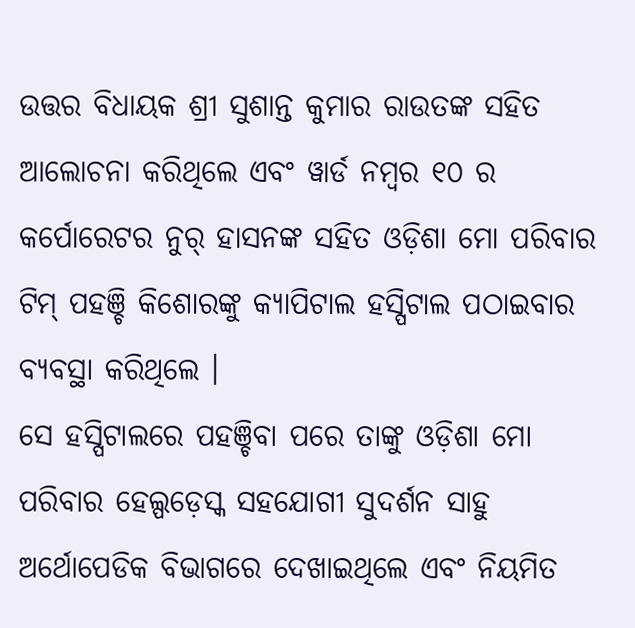ଉତ୍ତର ବିଧାୟକ ଶ୍ରୀ ସୁଶାନ୍ତ କୁମାର ରାଉତଙ୍କ ସହିତ ଆଲୋଚନା କରିଥିଲେ ଏବଂ ୱାର୍ଡ ନମ୍ବର ୧୦ ର କର୍ପୋରେଟର ନୁର୍ ହାସନଙ୍କ ସହିତ ଓଡ଼ିଶା ମୋ ପରିବାର ଟିମ୍ ପହଞ୍ଚି କିଶୋରଙ୍କୁ କ୍ୟାପିଟାଲ ହସ୍ପିଟାଲ ପଠାଇବାର ବ୍ୟବସ୍ଥା କରିଥିଲେ ।
ସେ ହସ୍ପିଟାଲରେ ପହଞ୍ଚିବା ପରେ ତାଙ୍କୁ ଓଡ଼ିଶା ମୋ ପରିବାର ହେଲ୍ପଡ଼େସ୍କ ସହଯୋଗୀ ସୁଦର୍ଶନ ସାହୁ ଅର୍ଥୋପେଡିକ ବିଭାଗରେ ଦେଖାଇଥିଲେ ଏବଂ ନିୟମିତ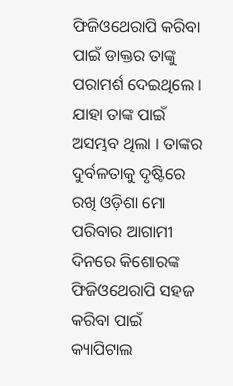ଫିଜିଓଥେରାପି କରିବା ପାଇଁ ଡାକ୍ତର ତାଙ୍କୁ ପରାମର୍ଶ ଦେଇଥିଲେ । ଯାହା ତାଙ୍କ ପାଇଁ ଅସମ୍ଭବ ଥିଲା । ତାଙ୍କର ଦୁର୍ବଳତାକୁ ଦୃଷ୍ଟିରେ ରଖି ଓଡ଼ିଶା ମୋ ପରିବାର ଆଗାମୀ ଦିନରେ କିଶୋରଙ୍କ ଫିଜିଓଥେରାପି ସହଜ କରିବା ପାଇଁ କ୍ୟାପିଟାଲ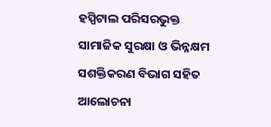ହସ୍ପିଟାଲ ପରିସରଭୁକ୍ତ ସାମାଜିକ ସୁରକ୍ଷା ଓ ଭିନ୍ନକ୍ଷମ ସଶକ୍ତିକରଣ ବିଭାଗ ସହିତ ଆଲୋଚନା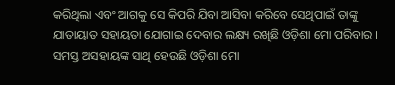କରିଥିଲା ଏବଂ ଆଗକୁ ସେ କିପରି ଯିବା ଆସିବା କରିବେ ସେଥିପାଇଁ ତାଙ୍କୁ ଯାତାୟାତ ସହାୟତା ଯୋଗାଇ ଦେବାର ଲକ୍ଷ୍ୟ ରଖିଛି ଓଡ଼ିଶା ମୋ ପରିବାର । ସମସ୍ତ ଅସହାୟଙ୍କ ସାଥି ହେଉଛି ଓଡ଼ିଶା ମୋ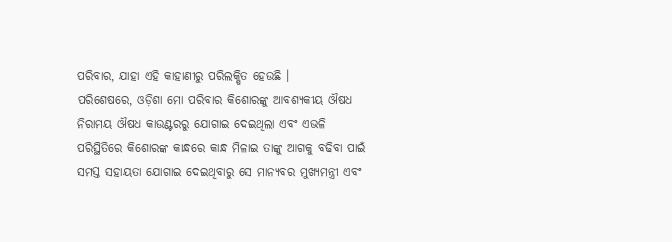ପରିବାର, ଯାହା ଏହି କାହାଣୀରୁ ପରିଲକ୍ଷିତ ହେଉଛି ।
ପରିଶେଷରେ, ଓଡ଼ିଶା ମୋ ପରିବାର କିଶୋରଙ୍କୁ ଆବଶ୍ୟକୀୟ ଔଷଧ ନିରାମୟ ଔଷଧ କାଉଣ୍ଟରରୁ ଯୋଗାଇ ଦେଇଥିଲା ଏବଂ ଏଭଳି ପରିସ୍ଥିତିରେ କିଶୋରଙ୍କ କାନ୍ଧରେ କାନ୍ଧ ମିଳାଇ ତାଙ୍କୁ ଆଗକୁ ବଢିବା ପାଇଁ ସମସ୍ତ ସହାୟତା ଯୋଗାଇ ଦେଇଥିବାରୁ ସେ ମାନ୍ୟବର ମୁଖ୍ୟମନ୍ତ୍ରୀ ଏବଂ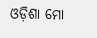ଓଡ଼ିଶା ମୋ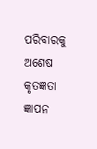ପରିବାରକୁ ଅଶେଷ କୃତଜ୍ଞତା ଜ୍ଞାପନ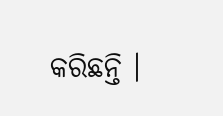କରିଛନ୍ତି ।